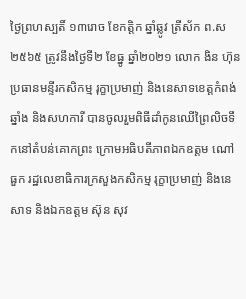ថ្ងៃព្រហស្បតិ៍ ១៣រោច ខែកត្តិក ឆ្នាំឆ្លូវ ត្រីស័ក ព.ស ២៥៦៥ ត្រូវនឹងថ្ងៃទី២ ខែធ្នូ ឆ្នាំ២០២១ លោក ងិន ហ៊ុន ប្រធានមន្ទីរកសិកម្ម រុក្ខាប្រមាញ់ និងនេសាទខេត្តកំពង់ឆ្នាំង និងសហការី បានចូលរួមពិធីដាំកូនឈើព្រៃលិចទឹកនៅតំបន់គោកព្រះ ក្រោមអធិបតីភាពឯកឧត្តម ណៅ ធួក រដ្ឋលេខាធិការក្រសួងកសិកម្ម រុក្ខាប្រមាញ់ និងនេសាទ និងឯកឧត្តម ស៊ុន សុវ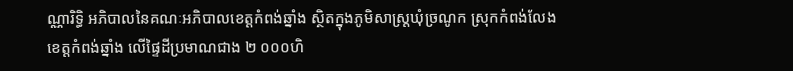ណ្ណារិទ្ធិ អភិបាលនៃគណៈអភិបាលខេត្តកំពង់ឆ្នាំង ស្ថិតក្នុងភូមិសាស្រ្តឃុំច្រណូក ស្រុកកំពង់លែង ខេត្តកំពង់ឆ្នាំង លើផ្ទៃដីប្រមាណជាង ២ ០០០ហិ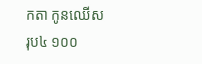កតា កូនឈើសរុប៤ ១០០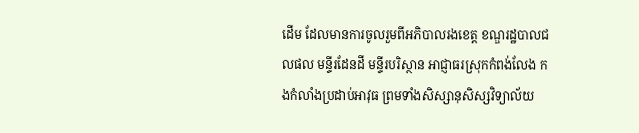ដើម ដែលមានការចូលរួមពីអភិបាលរងខេត្ត ខណ្ឌរដ្ឋបាលជលផល មន្ទីរដែនដី មន្ទីរបរិស្ថាន អាជ្ញាធរស្រុកកំពង់លែង កងកំលាំងប្រដាប់អាវុធ ព្រមទាំងសិស្សានុសិស្សវិទ្យាល័យ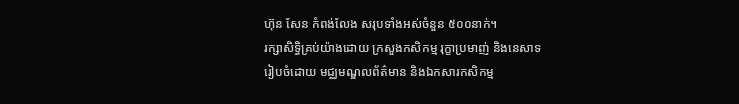ហ៊ុន សែន កំពង់លែង សរុបទាំងអស់ចំនួន ៥០០នាក់។
រក្សាសិទិ្ធគ្រប់យ៉ាងដោយ ក្រសួងកសិកម្ម រុក្ខាប្រមាញ់ និងនេសាទ
រៀបចំដោយ មជ្ឈមណ្ឌលព័ត៌មាន និងឯកសារកសិកម្ម